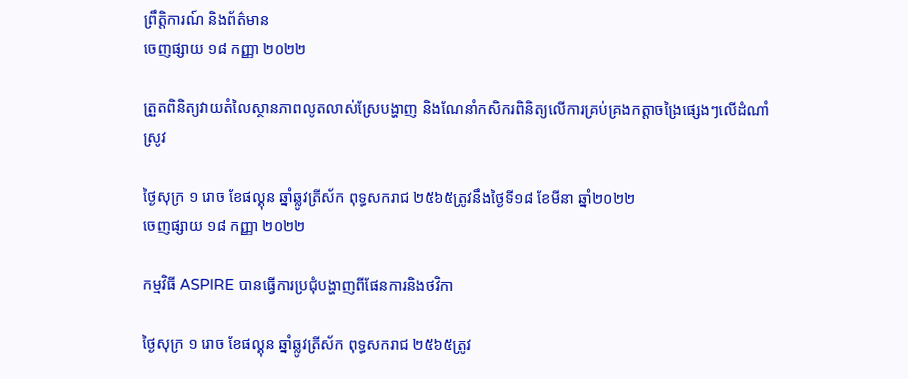ព្រឹត្តិការណ៍ និងព័ត៌មាន
ចេញផ្សាយ ១៨ កញ្ញា ២០២២

ត្រួតពិនិត្យវាយតំលៃស្ថានភាពលូតលាស់ស្រែបង្ហាញ និងណែនាំកសិករពិនិត្យលើការគ្រប់គ្រងកត្តាចង្រៃផ្សេងៗលើដំណាំស្រូវ

ថ្ងៃសុក្រ ១ រោច ខែផល្គុន ឆ្នាំឆ្លូវត្រីស័ក ពុទ្ធសករាជ ២៥៦៥ត្រូវនឹងថ្ងៃទី១៨ ខែមីនា ឆ្នាំ២០២២
ចេញផ្សាយ ១៨ កញ្ញា ២០២២

កម្មវិធី ASPIRE បានធ្វើការប្រជុំបង្ហាញពីផែនការនិងថវិកា

ថ្ងៃសុក្រ ១ រោច ខែផល្គុន ឆ្នាំឆ្លូវត្រីស័ក ពុទ្ធសករាជ ២៥៦៥ត្រូវ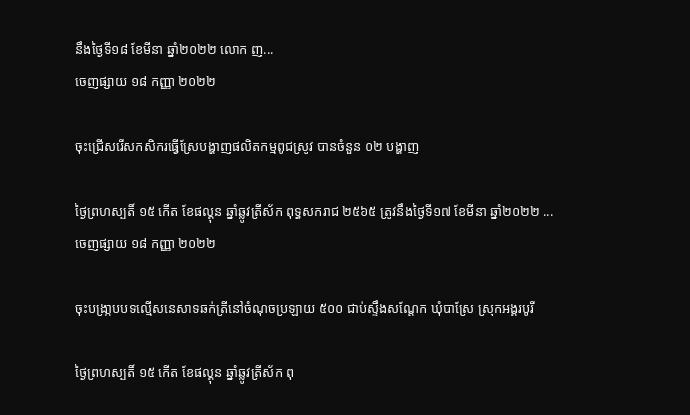នឹងថ្ងៃទី១៨ ខែមីនា ឆ្នាំ២០២២ លោក ញ...
ចេញផ្សាយ ១៨ កញ្ញា ២០២២

ចុះជ្រេីសរើសកសិករធ្វើស្រែបង្ហាញផលិតកម្មពូជស្រូវ បានចំនួន ០២ បង្ហាញ

ថ្ងៃព្រហស្បតិ៍ ១៥ កើត ខែផល្គុន ឆ្នាំឆ្លូវត្រីស័ក ពុទ្ធសករាជ ២៥៦៥ ត្រូវនឹងថ្ងៃទី១៧ ខែមីនា ឆ្នាំ២០២២ ...
ចេញផ្សាយ ១៨ កញ្ញា ២០២២

ចុះបង្រា្កបបទល្មើសនេសាទឆក់ត្រីនៅចំណុចប្រឡាយ ៥០០ ជាប់ស្ទឹងសណ្តែក ឃុំបាស្រែ ស្រុកអង្គរបូរី

ថ្ងៃព្រហស្បតិ៍ ១៥ កើត ខែផល្គុន ឆ្នាំឆ្លូវត្រីស័ក ពុ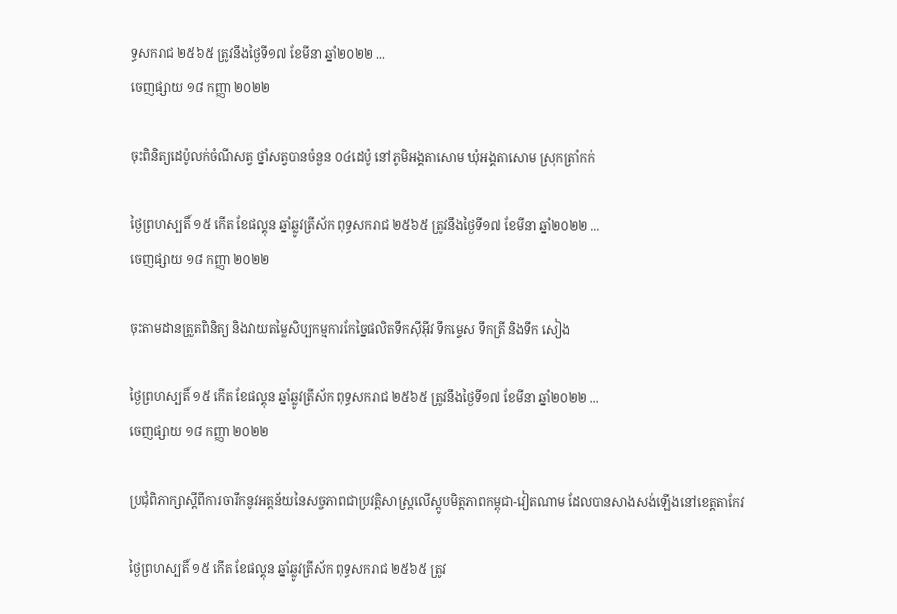ទ្ធសករាជ ២៥៦៥ ត្រូវនឹងថ្ងៃទី១៧ ខែមីនា ឆ្នាំ២០២២ ...
ចេញផ្សាយ ១៨ កញ្ញា ២០២២

ចុះពិនិត្យដេប៉ូលក់ចំណីសត្វ ថ្នាំសត្វបានចំនួន ០៤ដេប៉ូ នៅភូមិអង្គតាសោម ឃុំអង្គតាសោម ស្រុកត្រាំកក់

ថ្ងៃព្រហស្បតិ៍ ១៥ កើត ខែផល្គុន ឆ្នាំឆ្លូវត្រីស័ក ពុទ្ធសករាជ ២៥៦៥ ត្រូវនឹងថ្ងៃទី១៧ ខែមីនា ឆ្នាំ២០២២ ...
ចេញផ្សាយ ១៨ កញ្ញា ២០២២

ចុះតាមដានត្រួតពិនិត្យ និងវាយតម្លៃសិប្បកម្មការកែច្នៃផលិតទឹកស៊ីអ៊ីវ ទឹកម្ទេស ទឹកត្រី និងទឹក សៀង

ថ្ងៃព្រហស្បតិ៍ ១៥ កើត ខែផល្គុន ឆ្នាំឆ្លូវត្រីស័ក ពុទ្ធសករាជ ២៥៦៥ ត្រូវនឹងថ្ងៃទី១៧ ខែមីនា ឆ្នាំ២០២២ ...
ចេញផ្សាយ ១៨ កញ្ញា ២០២២

ប្រជុំពិភាក្សាស្តីពីការចារឹកនូវអត្តន័យនៃសច្ចភាពជាប្រវត្តិសាស្រ្តលើស្តូបមិត្តភាពកម្ពុជា-វៀតណាម ដែលបានសាងសង់ឡើងនៅខេត្តតាកែវ

ថ្ងៃព្រហស្បតិ៍ ១៥ កើត ខែផល្គុន ឆ្នាំឆ្លូវត្រីស័ក ពុទ្ធសករាជ ២៥៦៥ ត្រូវ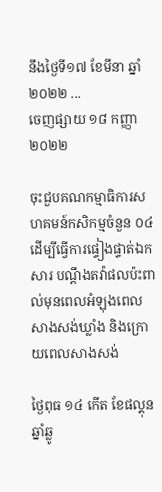នឹងថ្ងៃទី១៧ ខែមីនា ឆ្នាំ២០២២ ...
ចេញផ្សាយ ១៨ កញ្ញា ២០២២

ចុះជួបគណកម្មាធិការសហគមន៍កសិកម្មចំនួន ០៤ ដើម្បីធ្វើការផ្ទៀងផ្ទាត់ឯកសារ បណ្តឹងតវ៉ាផលប៉ះពាល់មុនពេលអំឡុងពេលសាងសង់ឃ្លាំង និងក្រោយពេលសាងសង់

ថ្ងៃពុធ ១៤ កើត ខែផល្គុន ឆ្នាំឆ្លូ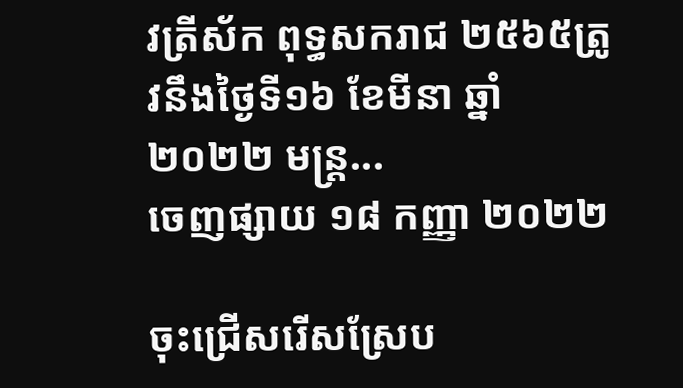វត្រីស័ក ពុទ្ធសករាជ ២៥៦៥ត្រូវនឹងថ្ងៃទី១៦ ខែមីនា ឆ្នាំ២០២២ មន្ត្រ...
ចេញផ្សាយ ១៨ កញ្ញា ២០២២

ចុះជ្រេីសរើសស្រែប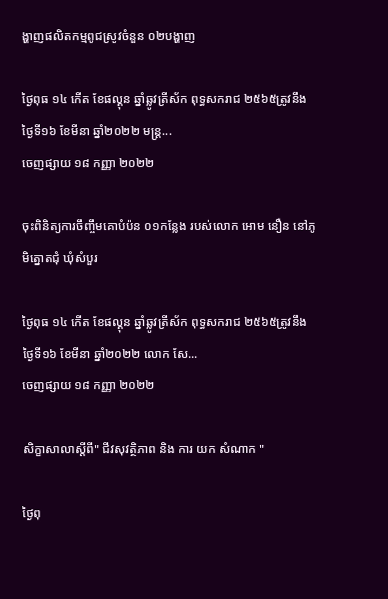ង្ហាញផលិតកម្មពូជស្រូវចំនួន ០២បង្ហាញ

ថ្ងៃពុធ ១៤ កើត ខែផល្គុន ឆ្នាំឆ្លូវត្រីស័ក ពុទ្ធសករាជ ២៥៦៥ត្រូវនឹងថ្ងៃទី១៦ ខែមីនា ឆ្នាំ២០២២ មន្រ្ត...
ចេញផ្សាយ ១៨ កញ្ញា ២០២២

ចុះពិនិត្យការចឹញ្ចឹមគោបំប៉ន ០១កន្លែង របស់លោក អោម នឿន នៅភូមិត្នោតជុំ ឃុំសំបួរ

ថ្ងៃពុធ ១៤ កើត ខែផល្គុន ឆ្នាំឆ្លូវត្រីស័ក ពុទ្ធសករាជ ២៥៦៥ត្រូវនឹងថ្ងៃទី១៦ ខែមីនា ឆ្នាំ២០២២ លោក សែ...
ចេញផ្សាយ ១៨ កញ្ញា ២០២២

សិក្ខាសាលាស្ដីពី" ជីវសុវត្ថិភាព និង ការ យក សំណាក "

ថ្ងៃពុ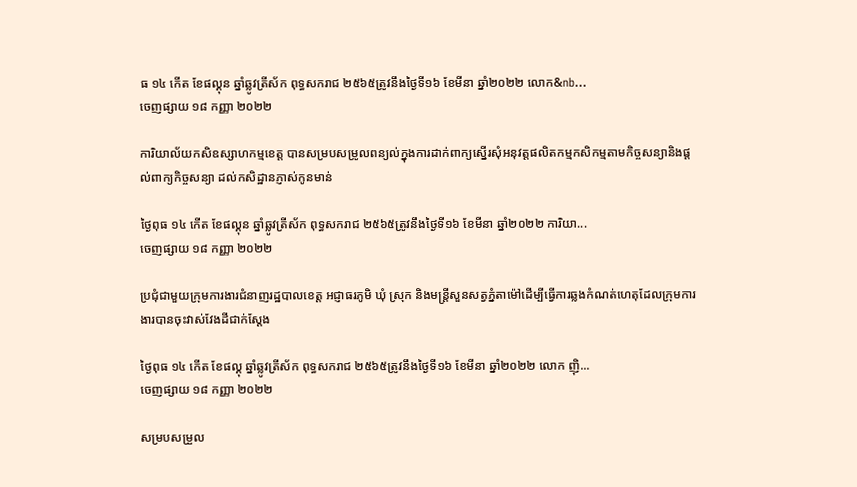ធ ១៤ កើត ខែផល្គុន ឆ្នាំឆ្លូវត្រីស័ក ពុទ្ធសករាជ ២៥៦៥ត្រូវនឹងថ្ងៃទី១៦ ខែមីនា ឆ្នាំ២០២២ លោក&nb...
ចេញផ្សាយ ១៨ កញ្ញា ២០២២

ការិយាល័យកសិឧស្សាហកម្មខេត្ត បានសម្របសម្រូលពន្យល់ក្នុងការដាក់ពាក្យស្នើរសុំអនុវត្តផលិតកម្មកសិកម្មតាមកិច្ចសន្យានិងផ្តល់ពាក្យកិច្ចសន្យា ដល់កសិដ្ឋានភ្ញាស់កូនមាន់

ថ្ងៃពុធ ១៤ កើត ខែផល្គុន ឆ្នាំឆ្លូវត្រីស័ក ពុទ្ធសករាជ ២៥៦៥ត្រូវនឹងថ្ងៃទី១៦ ខែមីនា ឆ្នាំ២០២២ ការិយា...
ចេញផ្សាយ ១៨ កញ្ញា ២០២២

ប្រជុំជាមួយក្រុមការងារជំនាញរដ្ឋបាលខេត្ត អជ្ញាធរភូមិ ឃុំ ស្រុក និងមន្រ្តីសួនសត្វភ្នំតាម៉ៅដើម្បីធ្វើការឆ្លងកំណត់ហេតុដែលក្រុមការងារបានចុះវាស់វែងដីជាក់ស្តែង

ថ្ងៃពុធ ១៤ កើត ខែផល្គុ ឆ្នាំឆ្លូវត្រីស័ក ពុទ្ធសករាជ ២៥៦៥ត្រូវនឹងថ្ងៃទី១៦ ខែមីនា ឆ្នាំ២០២២ លោក ញ៉ិ...
ចេញផ្សាយ ១៨ កញ្ញា ២០២២

សម្របសម្រួល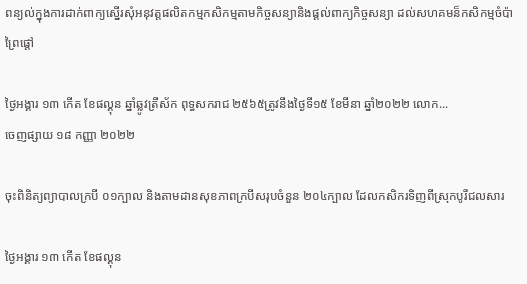ពន្យល់ក្នុងការដាក់ពាក្យស្នើរសុំអនុវត្តផលិតកម្មកសិកម្មតាមកិច្ចសន្យានិងផ្តល់ពាក្យកិច្ចសន្យា ដល់សហគមន៏កសិកម្មចំប៉ាព្រៃផ្តៅ

ថ្ងៃអង្គារ ១៣ កើត ខែផល្គុន ឆ្នាំឆ្លូវត្រីស័ក ពុទ្ធសករាជ ២៥៦៥ត្រូវនឹងថ្ងៃទី១៥ ខែមីនា ឆ្នាំ២០២២ លោក...
ចេញផ្សាយ ១៨ កញ្ញា ២០២២

ចុះពិនិត្យព្យាបាលក្របី ០១ក្បាល និងតាមដានសុខភាពក្របីសរុបចំនួន ២០៤ក្បាល ដែលកសិករទិញពីស្រុកបូរីជលសារ

ថ្ងៃអង្គារ ១៣ កើត ខែផល្គុន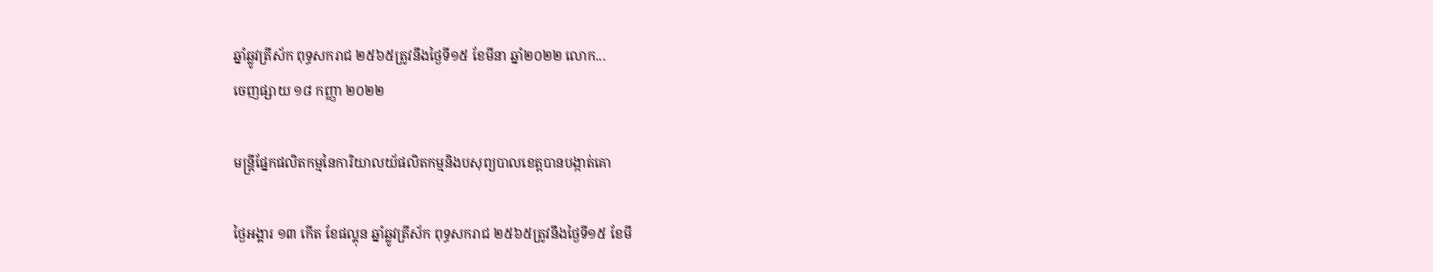ឆ្នាំឆ្លូវត្រីស័ក ពុទ្ធសករាជ ២៥៦៥ត្រូវនឹងថ្ងៃទី១៥ ខែមីនា ឆ្នាំ២០២២ លោក...
ចេញផ្សាយ ១៨ កញ្ញា ២០២២

មន្រ្តីផ្នែកផលិតកម្មនៃការិយាលយ័ផលិតកម្មនិងបសុព្យបាលខេត្តបានបង្កាត់គោ

ថ្ងៃអង្គារ ១៣ កើត ខែផល្គុន ឆ្នាំឆ្លូវត្រីស័ក ពុទ្ធសករាជ ២៥៦៥ត្រូវនឹងថ្ងៃទី១៥ ខែមី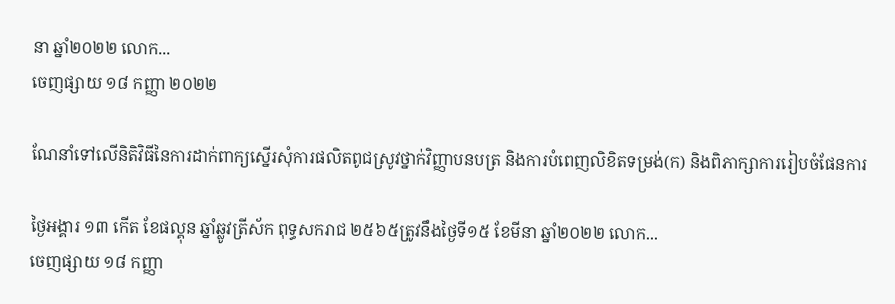នា ឆ្នាំ២០២២ លោក...
ចេញផ្សាយ ១៨ កញ្ញា ២០២២

ណែនាំទៅលេីនិតិវិធីនៃការដាក់ពាក្យស្នើរសុំការផលិតពូជស្រូវថ្នាក់វិញ្ញាបនបត្រ និងការបំពេញលិខិតទម្រង់(ក) និងពិភាក្សាការរៀបចំផែនការ

ថ្ងៃអង្គារ ១៣ កើត ខែផល្គុន ឆ្នាំឆ្លូវត្រីស័ក ពុទ្ធសករាជ ២៥៦៥ត្រូវនឹងថ្ងៃទី១៥ ខែមីនា ឆ្នាំ២០២២ លោក...
ចេញផ្សាយ ១៨ កញ្ញា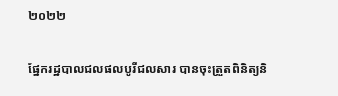២០២២

ផ្នែករដ្ឋបាលជលផលបូរីជលសារ បានចុះត្រួតពិនិត្យនិ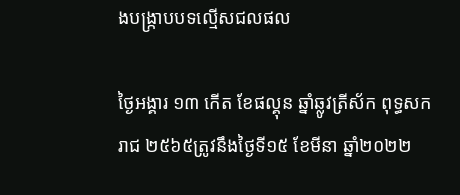ងបង្ក្រាបបទល្មើសជលផល

ថ្ងៃអង្គារ ១៣ កើត ខែផល្គុន ឆ្នាំឆ្លូវត្រីស័ក ពុទ្ធសករាជ ២៥៦៥ត្រូវនឹងថ្ងៃទី១៥ ខែមីនា ឆ្នាំ២០២២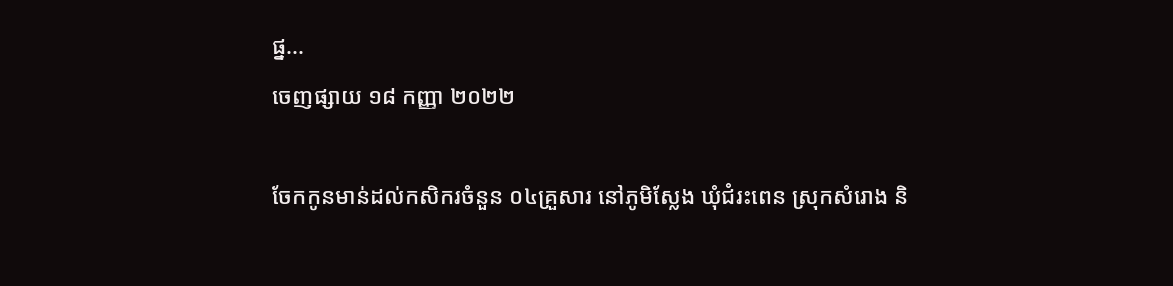ផ្ន...
ចេញផ្សាយ ១៨ កញ្ញា ២០២២

ចែកកូនមាន់ដល់កសិករចំនួន ០៤គ្រួសារ នៅភូមិស្លែង ឃុំជំរះពេន ស្រុកសំរោង និ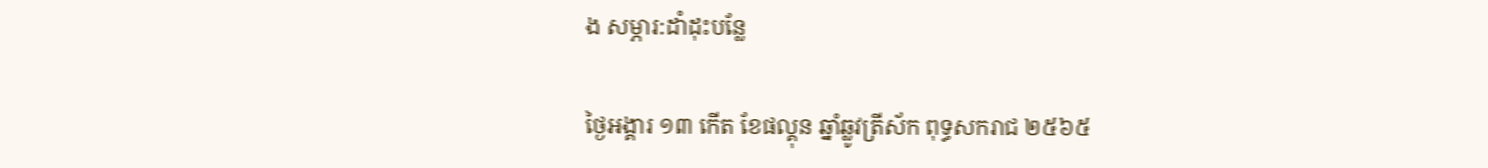ង សម្ភារ:ដាំដុះបន្លែ

ថ្ងៃអង្គារ ១៣ កើត ខែផល្គុន ឆ្នាំឆ្លូវត្រីស័ក ពុទ្ធសករាជ ២៥៦៥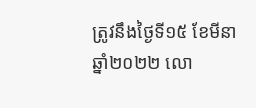ត្រូវនឹងថ្ងៃទី១៥ ខែមីនា ឆ្នាំ២០២២ លោ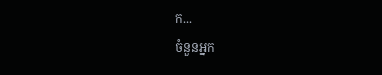ក...
ចំនួនអ្នក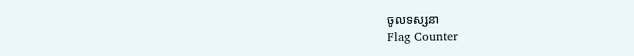ចូលទស្សនា
Flag Counter